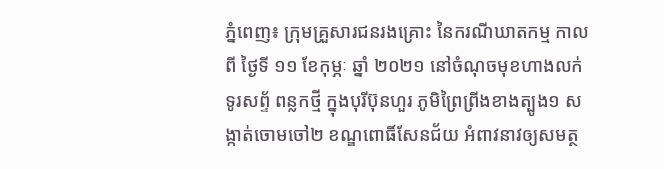ភ្នំពេញ៖ ក្រុមគ្រួសារជនរងគ្រោះ នៃករណីឃាតកម្ម កាលពី ថ្ងៃទី ១១ ខែកុម្ភៈ ឆ្នាំ ២០២១ នៅចំណុចមុខហាងលក់ទូរសព្ទ័ ពន្លកថ្មី ក្នុងបុរីប៊ុនហួរ ភូមិព្រៃព្រីងខាងត្បូង១ សង្កាត់ចោមចៅ២ ខណ្ឌពោធិ៍សែនជ័យ អំពាវនាវឲ្យសមត្ថ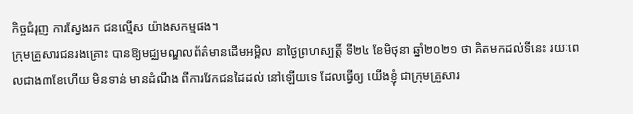កិច្ចជំរុញ ការស្វែងរក ជនល្មើស យ៉ាងសកម្មផង។
ក្រុមគ្រួសារជនរងគ្រោះ បានឱ្យមជ្ឈមណ្ឌលព័ត៌មានដើមអម្ពិល នាថ្ងៃព្រហស្បត្តិ៍ ទី២៤ ខែមិថុនា ឆ្នាំ២០២១ ថា គិតមកដល់ទីនេះ រយៈពេលជាង៣ខែហើយ មិនទាន់ មានដំណឹង ពីការវែកជនដៃដល់ នៅឡើយទេ ដែលធ្វើឲ្យ យើងខ្ញុំ ជាក្រុមគ្រួសារ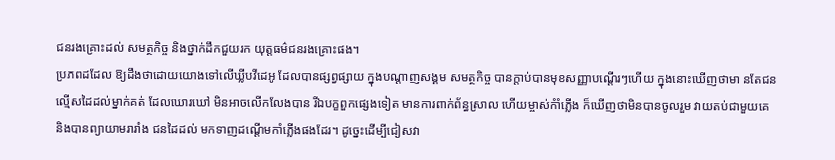ជនរងគ្រោះដល់ សមត្ថកិច្ច និងថ្នាក់ដឹកជួយរក យុត្តធម៌ជនរងគ្រោះផង។
ប្រភពដដែល ឱ្យដឹងថាដោយយោងទៅលើឃ្លីបវីដេអូ ដែលបានផ្សព្វផ្សាយ ក្នុងបណ្តាញសង្គម សមត្ថកិច្ច បានក្តាប់បានមុខសញ្ញាបណ្តើរៗហើយ ក្នុងនោះឃើញថាមា នតែជនល្មើសដៃដល់ម្នាក់គត់ ដែលឃោរឃៅ មិនអាចលើកលែងបាន រីឯបក្ខពួកផ្សេងទៀត មានការពាក់ព័ន្ធស្រាល ហើយម្ចាស់កំាំភ្លើង ក៏ឃើញថាមិនបានចូលរួម វាយតប់ជាមួយគេ និងបានព្យាយាមរារាំង ជនដៃដល់ មកទាញដណ្តើមកាំភ្លើងផងដែរ។ ដូច្នេះដើម្បីជៀសវា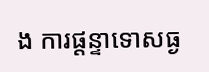ង ការផ្តន្ទាទោសធ្ង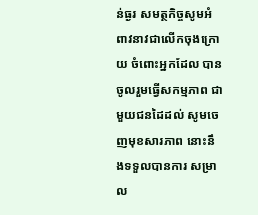ន់ធ្ងរ សមត្ថកិច្ចសូមអំពាវនាវជាលើកចុងក្រោយ ចំពោះអ្នកដែល បានចូលរួមធ្វើសកម្មភាព ជាមួយជនដៃដល់ សូមចេញមុខសារភាព នោះនឹងទទួលបានការ សម្រាល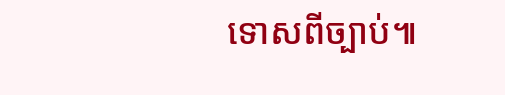ទោសពីច្បាប់៕